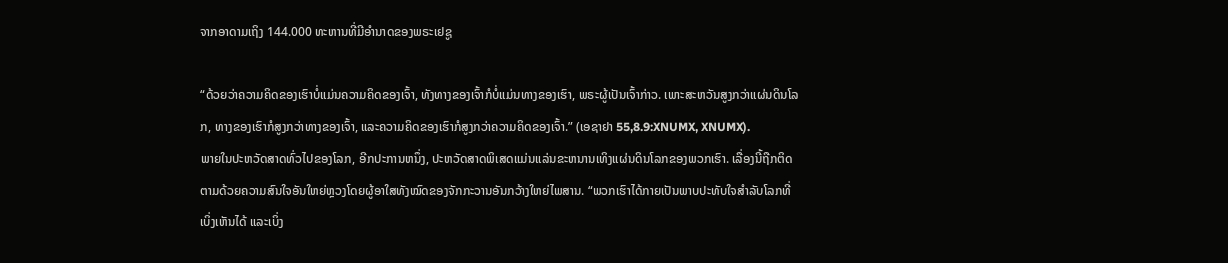ຈາກອາດາມເຖິງ 144.000 ທະຫານທີ່ມີອໍານາດຂອງພຣະເຢຊູ

“ດ້ວຍວ່າຄວາມຄິດຂອງເຮົາບໍ່ແມ່ນຄວາມຄິດຂອງເຈົ້າ, ທັງທາງຂອງເຈົ້າກໍບໍ່ແມ່ນທາງຂອງເຮົາ, ພຣະຜູ້ເປັນເຈົ້າກ່າວ. ເພາະສະຫວັນສູງກວ່າແຜ່ນດິນໂລກ, ທາງຂອງເຮົາກໍສູງກວ່າທາງຂອງເຈົ້າ, ແລະຄວາມຄິດຂອງເຮົາກໍສູງກວ່າຄວາມຄິດຂອງເຈົ້າ.” (ເອຊາຢາ 55,8.9:XNUMX, XNUMX).
ພາຍໃນປະຫວັດສາດທົ່ວໄປຂອງໂລກ, ອີກປະການຫນຶ່ງ, ປະຫວັດສາດພິເສດແມ່ນແລ່ນຂະຫນານເທິງແຜ່ນດິນໂລກຂອງພວກເຮົາ. ເລື່ອງນີ້ຖືກຕິດຕາມດ້ວຍຄວາມສົນໃຈອັນໃຫຍ່ຫຼວງໂດຍຜູ້ອາໃສທັງໝົດຂອງຈັກກະວານອັນກວ້າງໃຫຍ່ໄພສານ. “ພວກເຮົາໄດ້ກາຍເປັນພາບປະທັບໃຈສຳລັບໂລກທີ່ເບິ່ງເຫັນໄດ້ ແລະເບິ່ງ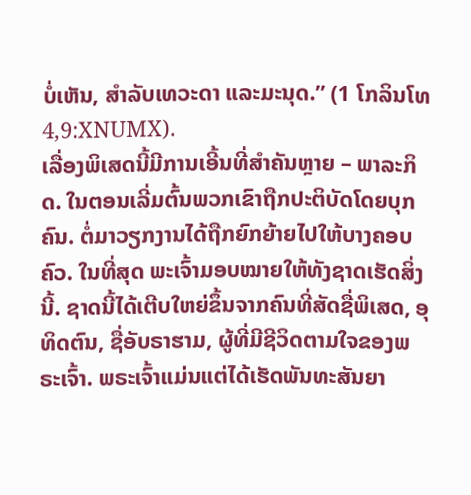ບໍ່ເຫັນ, ສຳລັບເທວະດາ ແລະມະນຸດ.” (1 ໂກລິນໂທ 4,9:XNUMX).
ເລື່ອງພິເສດນີ້ມີການເອີ້ນທີ່ສຳຄັນຫຼາຍ – ພາລະກິດ. ໃນຕອນເລີ່ມຕົ້ນພວກເຂົາຖືກປະຕິບັດໂດຍບຸກຄົນ. ຕໍ່ມາວຽກງານໄດ້ຖືກຍົກຍ້າຍໄປໃຫ້ບາງຄອບຄົວ. ໃນທີ່ສຸດ ພະເຈົ້າມອບໝາຍໃຫ້ທັງຊາດເຮັດສິ່ງນີ້. ຊາດນີ້ໄດ້ເຕີບໃຫຍ່ຂຶ້ນຈາກຄົນທີ່ສັດຊື່ພິເສດ, ອຸທິດຕົນ, ຊື່ອັບຣາຮາມ, ຜູ້ທີ່ມີຊີວິດຕາມໃຈຂອງພຣະເຈົ້າ. ພຣະເຈົ້າແມ່ນແຕ່ໄດ້ເຮັດພັນທະສັນຍາ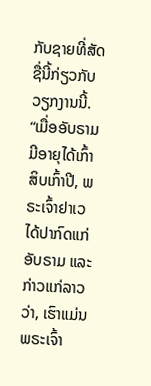ກັບຊາຍທີ່ສັດຊື່ນີ້ກ່ຽວກັບວຽກງານນີ້.
“ເມື່ອອັບຣາມມີອາຍຸໄດ້ເກົ້າສິບເກົ້າປີ, ພຣະເຈົ້າຢາເວໄດ້ປາກົດແກ່ອັບຣາມ ແລະກ່າວແກ່ລາວວ່າ, ເຮົາແມ່ນພຣະເຈົ້າ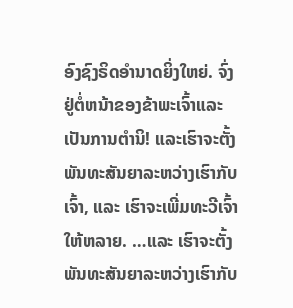ອົງຊົງຣິດອຳນາດຍິ່ງໃຫຍ່. ຈົ່ງຢູ່ຕໍ່ຫນ້າຂອງຂ້າພະເຈົ້າແລະເປັນການຕໍານິ! ແລະເຮົາຈະຕັ້ງພັນທະສັນຍາລະຫວ່າງເຮົາກັບເຈົ້າ, ແລະ ເຮົາຈະເພີ່ມທະວີເຈົ້າໃຫ້ຫລາຍ. …ແລະ ເຮົາຈະຕັ້ງພັນທະສັນຍາລະຫວ່າງເຮົາກັບ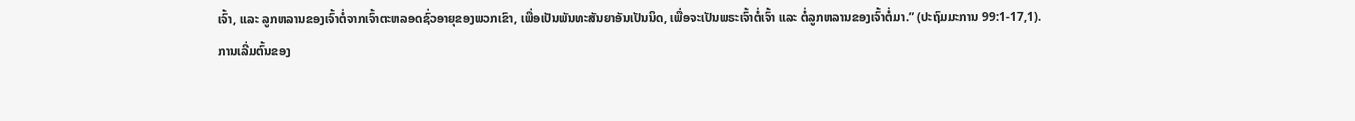ເຈົ້າ, ແລະ ລູກຫລານຂອງເຈົ້າຕໍ່ຈາກເຈົ້າຕະຫລອດຊົ່ວອາຍຸຂອງພວກເຂົາ, ເພື່ອເປັນພັນທະສັນຍາອັນເປັນນິດ, ເພື່ອຈະເປັນພຣະເຈົ້າຕໍ່ເຈົ້າ ແລະ ຕໍ່ລູກຫລານຂອງເຈົ້າຕໍ່ມາ.” (ປະຖົມມະການ 99:1-17,1).
ການເລີ່ມຕົ້ນຂອງ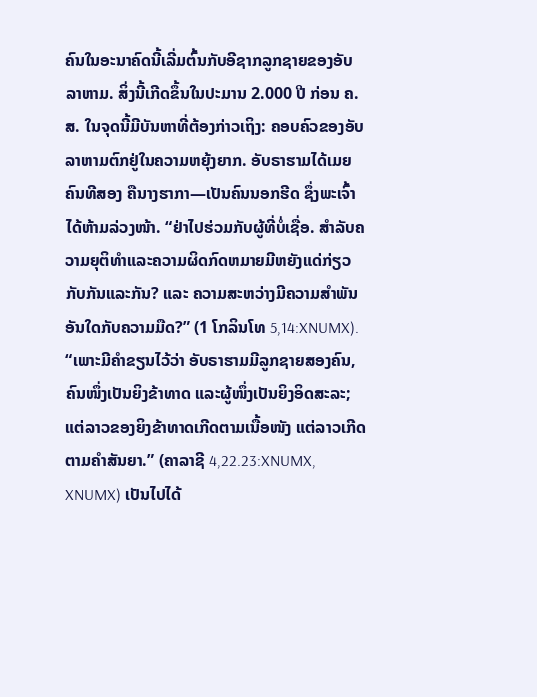ຄົນໃນອະນາຄົດນີ້ເລີ່ມຕົ້ນກັບອີຊາກລູກຊາຍຂອງອັບລາຫາມ. ສິ່ງນີ້ເກີດຂຶ້ນໃນປະມານ 2.000 ປີ ກ່ອນ ຄ.ສ. ໃນຈຸດນີ້ມີບັນຫາທີ່ຕ້ອງກ່າວເຖິງ: ຄອບຄົວຂອງອັບລາຫາມຕົກຢູ່ໃນຄວາມຫຍຸ້ງຍາກ. ອັບຣາຮາມໄດ້ເມຍຄົນທີສອງ ຄືນາງຮາກາ—ເປັນຄົນນອກຮີດ ຊຶ່ງພະເຈົ້າໄດ້ຫ້າມລ່ວງໜ້າ. “ຢ່າໄປຮ່ວມກັບຜູ້ທີ່ບໍ່ເຊື່ອ. ສໍາລັບຄວາມຍຸຕິທໍາແລະຄວາມຜິດກົດຫມາຍມີຫຍັງແດ່ກ່ຽວກັບກັນແລະກັນ? ແລະ ຄວາມສະຫວ່າງມີຄວາມສຳພັນອັນໃດກັບຄວາມມືດ?” (1 ໂກລິນໂທ 5,14:XNUMX).
“ເພາະມີຄຳຂຽນໄວ້ວ່າ ອັບຣາຮາມມີລູກຊາຍສອງຄົນ, ຄົນໜຶ່ງເປັນຍິງຂ້າທາດ ແລະຜູ້ໜຶ່ງເປັນຍິງອິດສະລະ; ແຕ່ລາວຂອງຍິງຂ້າທາດເກີດຕາມເນື້ອໜັງ ແຕ່ລາວເກີດຕາມຄຳສັນຍາ.” (ຄາລາຊີ 4,22.23:XNUMX, XNUMX) ເປັນໄປໄດ້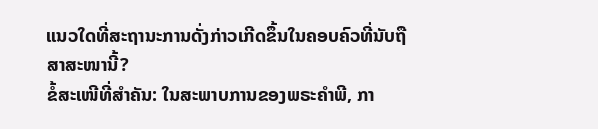ແນວໃດທີ່ສະຖານະການດັ່ງກ່າວເກີດຂຶ້ນໃນຄອບຄົວທີ່ນັບຖືສາສະໜານີ້?
ຂໍ້ສະເໜີທີ່ສຳຄັນ: ໃນສະພາບການຂອງພຣະຄຳພີ, ກາ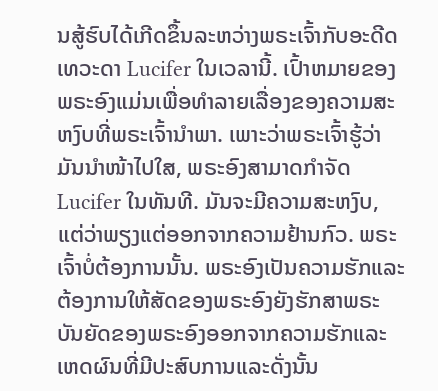ນສູ້ຮົບໄດ້ເກີດຂຶ້ນລະຫວ່າງພຣະເຈົ້າກັບອະດີດເທວະດາ Lucifer ໃນເວລານີ້. ເປົ້າຫມາຍຂອງພຣະອົງແມ່ນເພື່ອທໍາລາຍເລື່ອງຂອງຄວາມສະຫງົບທີ່ພຣະເຈົ້ານໍາພາ. ເພາະວ່າພຣະເຈົ້າຮູ້ວ່າມັນນຳໜ້າໄປໃສ, ພຣະອົງສາມາດກຳຈັດ Lucifer ໃນທັນທີ. ມັນຈະມີຄວາມສະຫງົບ, ແຕ່ວ່າພຽງແຕ່ອອກຈາກຄວາມຢ້ານກົວ. ພຣະເຈົ້າບໍ່ຕ້ອງການນັ້ນ. ພຣະອົງເປັນຄວາມຮັກແລະຕ້ອງການໃຫ້ສັດຂອງພຣະອົງຍັງຮັກສາພຣະບັນຍັດຂອງພຣະອົງອອກຈາກຄວາມຮັກແລະເຫດຜົນທີ່ມີປະສົບການແລະດັ່ງນັ້ນ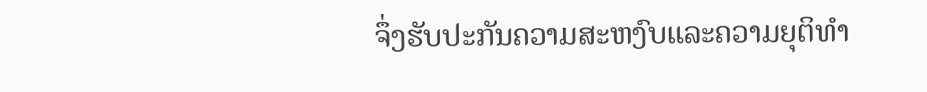ຈຶ່ງຮັບປະກັນຄວາມສະຫງົບແລະຄວາມຍຸຕິທໍາ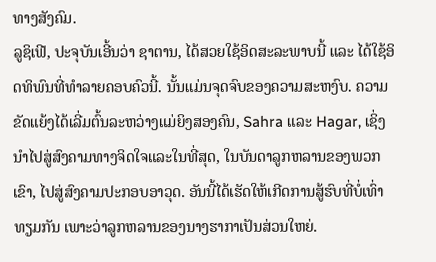ທາງສັງຄົມ.
ລູຊິເຟີ, ປະຈຸບັນເອີ້ນວ່າ ຊາຕານ, ໄດ້ສວຍໃຊ້ອິດສະລະພາບນີ້ ແລະ ໄດ້ໃຊ້ອິດທິພົນທີ່ທຳລາຍຄອບຄົວນີ້. ນັ້ນແມ່ນຈຸດຈົບຂອງຄວາມສະຫງົບ. ຄວາມຂັດແຍ້ງໄດ້ເລີ່ມຕົ້ນລະຫວ່າງແມ່ຍິງສອງຄົນ, Sahra ແລະ Hagar, ເຊິ່ງນໍາໄປສູ່ສົງຄາມທາງຈິດໃຈແລະໃນທີ່ສຸດ, ໃນບັນດາລູກຫລານຂອງພວກເຂົາ, ໄປສູ່ສົງຄາມປະກອບອາວຸດ. ອັນນີ້ໄດ້ເຮັດໃຫ້ເກີດການສູ້ຮົບທີ່ບໍ່ເທົ່າທຽມກັນ ເພາະວ່າລູກຫລານຂອງນາງຮາກາເປັນສ່ວນໃຫຍ່.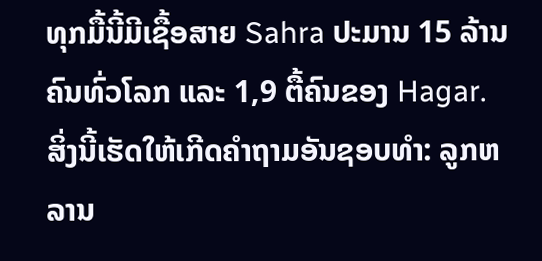ທຸກມື້ນີ້ມີເຊື້ອສາຍ Sahra ປະມານ 15 ລ້ານຄົນທົ່ວໂລກ ແລະ 1,9 ຕື້ຄົນຂອງ Hagar.
ສິ່ງນີ້ເຮັດໃຫ້ເກີດຄຳຖາມອັນຊອບທຳ: ລູກຫລານ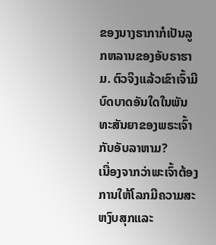ຂອງນາງຮາກາກໍເປັນລູກຫລານຂອງອັບຣາຮາມ. ຕົວຈິງແລ້ວເຂົາເຈົ້າມີບົດບາດອັນໃດໃນພັນທະສັນຍາຂອງພຣະເຈົ້າກັບອັບລາຫາມ?
ເນື່ອງຈາກວ່າພະເຈົ້າຕ້ອງການໃຫ້ໂລກມີຄວາມສະຫງົບສຸກແລະ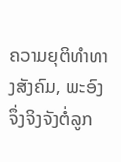ຄວາມຍຸຕິທໍາທາງສັງຄົມ, ພະອົງຈຶ່ງຈິງຈັງຕໍ່ລູກ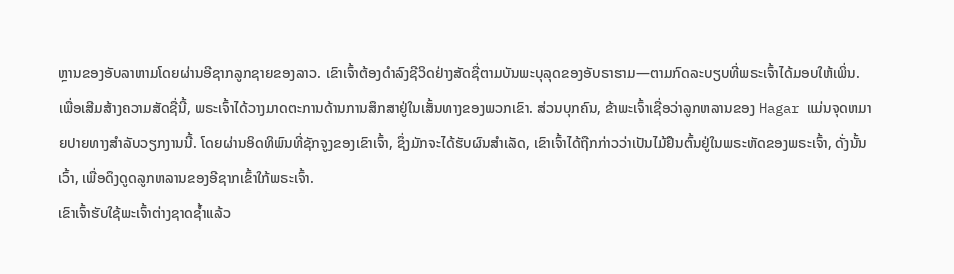ຫຼານຂອງອັບລາຫາມໂດຍຜ່ານອີຊາກລູກຊາຍຂອງລາວ. ເຂົາເຈົ້າຕ້ອງດຳລົງຊີວິດຢ່າງສັດຊື່ຕາມບັນພະບຸລຸດຂອງອັບຣາຮາມ—ຕາມກົດລະບຽບທີ່ພຣະເຈົ້າໄດ້ມອບໃຫ້ເພິ່ນ. ເພື່ອເສີມສ້າງຄວາມສັດຊື່ນີ້, ພຣະເຈົ້າໄດ້ວາງມາດຕະການດ້ານການສຶກສາຢູ່ໃນເສັ້ນທາງຂອງພວກເຂົາ. ສ່ວນບຸກຄົນ, ຂ້າພະເຈົ້າເຊື່ອວ່າລູກຫລານຂອງ Hagar ແມ່ນຈຸດຫມາຍປາຍທາງສໍາລັບວຽກງານນີ້. ໂດຍຜ່ານອິດທິພົນທີ່ຊັກຈູງຂອງເຂົາເຈົ້າ, ຊຶ່ງມັກຈະໄດ້ຮັບຜົນສໍາເລັດ, ເຂົາເຈົ້າໄດ້ຖືກກ່າວວ່າເປັນໄມ້ຢືນຕົ້ນຢູ່ໃນພຣະຫັດຂອງພຣະເຈົ້າ, ດັ່ງນັ້ນເວົ້າ, ເພື່ອດຶງດູດລູກຫລານຂອງອີຊາກເຂົ້າໃກ້ພຣະເຈົ້າ.
ເຂົາເຈົ້າຮັບໃຊ້ພະເຈົ້າຕ່າງຊາດຊ້ຳແລ້ວ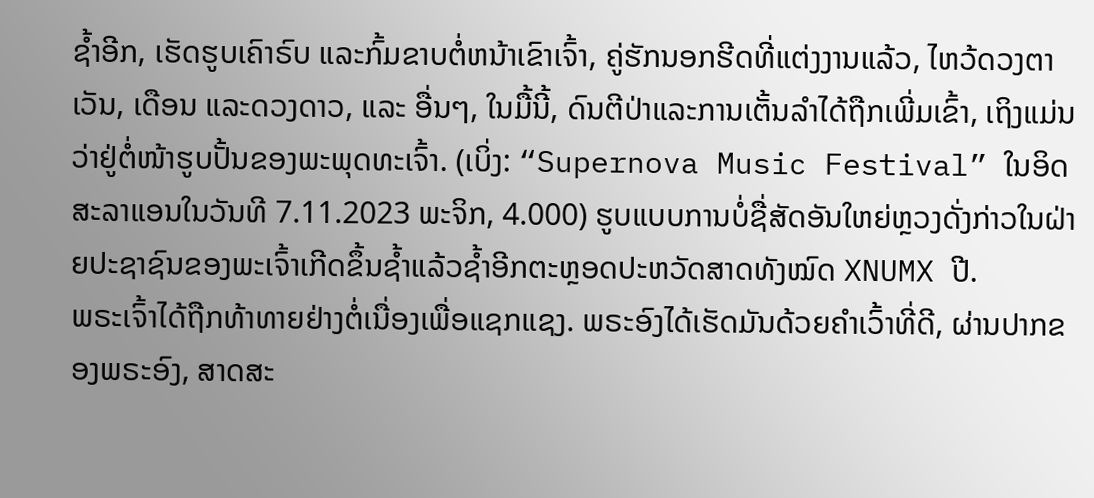ຊ້ຳອີກ, ເຮັດຮູບເຄົາຣົບ ແລະກົ້ມຂາບຕໍ່ຫນ້າເຂົາເຈົ້າ, ຄູ່ຮັກນອກຮີດທີ່ແຕ່ງງານແລ້ວ, ໄຫວ້ດວງຕາເວັນ, ເດືອນ ແລະດວງດາວ, ແລະ ອື່ນໆ, ໃນມື້ນີ້, ດົນຕີປ່າແລະການເຕັ້ນລໍາໄດ້ຖືກເພີ່ມເຂົ້າ, ເຖິງແມ່ນວ່າຢູ່ຕໍ່ໜ້າຮູບປັ້ນຂອງພະພຸດທະເຈົ້າ. (ເບິ່ງ: “Supernova Music Festival” ໃນອິດສະລາແອນໃນວັນທີ 7.11.2023 ພະຈິກ, 4.000) ຮູບແບບການບໍ່ຊື່ສັດອັນໃຫຍ່ຫຼວງດັ່ງກ່າວໃນຝ່າຍປະຊາຊົນຂອງພະເຈົ້າເກີດຂຶ້ນຊ້ຳແລ້ວຊ້ຳອີກຕະຫຼອດປະຫວັດສາດທັງໝົດ XNUMX ປີ.
ພຣະເຈົ້າໄດ້ຖືກທ້າທາຍຢ່າງຕໍ່ເນື່ອງເພື່ອແຊກແຊງ. ພຣະອົງໄດ້ເຮັດມັນດ້ວຍຄໍາເວົ້າທີ່ດີ, ຜ່ານປາກຂອງພຣະອົງ, ສາດສະ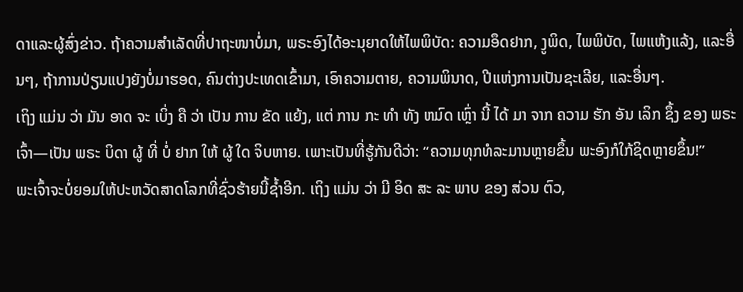ດາແລະຜູ້ສົ່ງຂ່າວ. ຖ້າຄວາມສຳເລັດທີ່ປາຖະໜາບໍ່ມາ, ພຣະອົງໄດ້ອະນຸຍາດໃຫ້ໄພພິບັດ: ຄວາມອຶດຢາກ, ງູພິດ, ໄພພິບັດ, ໄພແຫ້ງແລ້ງ, ແລະອື່ນໆ, ຖ້າການປ່ຽນແປງຍັງບໍ່ມາຮອດ, ຄົນຕ່າງປະເທດເຂົ້າມາ, ເອົາຄວາມຕາຍ, ຄວາມພິນາດ, ປີແຫ່ງການເປັນຊະເລີຍ, ແລະອື່ນໆ.
ເຖິງ ແມ່ນ ວ່າ ມັນ ອາດ ຈະ ເບິ່ງ ຄື ວ່າ ເປັນ ການ ຂັດ ແຍ້ງ, ແຕ່ ການ ກະ ທໍາ ທັງ ຫມົດ ເຫຼົ່າ ນີ້ ໄດ້ ມາ ຈາກ ຄວາມ ຮັກ ອັນ ເລິກ ຊຶ້ງ ຂອງ ພຣະ ເຈົ້າ—ເປັນ ພຣະ ບິດາ ຜູ້ ທີ່ ບໍ່ ຢາກ ໃຫ້ ຜູ້ ໃດ ຈິບຫາຍ. ເພາະເປັນທີ່ຮູ້ກັນດີວ່າ: “ຄວາມທຸກທໍລະມານຫຼາຍຂຶ້ນ ພະອົງກໍໃກ້ຊິດຫຼາຍຂຶ້ນ!”
ພະເຈົ້າຈະບໍ່ຍອມໃຫ້ປະຫວັດສາດໂລກທີ່ຊົ່ວຮ້າຍນີ້ຊໍ້າອີກ. ເຖິງ ແມ່ນ ວ່າ ມີ ອິດ ສະ ລະ ພາບ ຂອງ ສ່ວນ ຕົວ,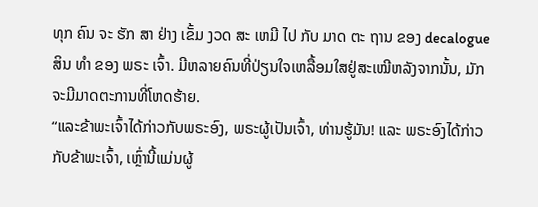ທຸກ ຄົນ ຈະ ຮັກ ສາ ຢ່າງ ເຂັ້ມ ງວດ ສະ ເຫມີ ໄປ ກັບ ມາດ ຕະ ຖານ ຂອງ decalogue ສິນ ທໍາ ຂອງ ພຣະ ເຈົ້າ. ມີຫລາຍຄົນທີ່ປ່ຽນໃຈເຫລື້ອມໃສຢູ່ສະເໝີຫລັງຈາກນັ້ນ, ມັກຈະມີມາດຕະການທີ່ໂຫດຮ້າຍ.
“ແລະຂ້າພະເຈົ້າໄດ້ກ່າວກັບພຣະອົງ, ພຣະຜູ້ເປັນເຈົ້າ, ທ່ານຮູ້ມັນ! ແລະ ພຣະອົງໄດ້ກ່າວກັບຂ້າພະເຈົ້າ, ເຫຼົ່ານີ້ແມ່ນຜູ້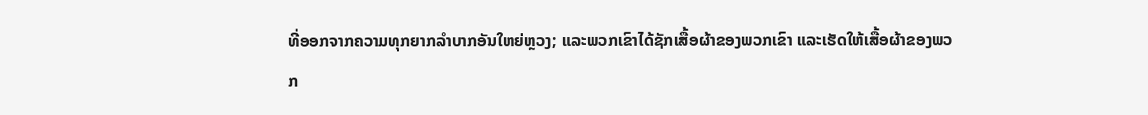ທີ່ອອກຈາກຄວາມທຸກຍາກລໍາບາກອັນໃຫຍ່ຫຼວງ; ແລະພວກເຂົາໄດ້ຊັກເສື້ອຜ້າຂອງພວກເຂົາ ແລະເຮັດໃຫ້ເສື້ອຜ້າຂອງພວກ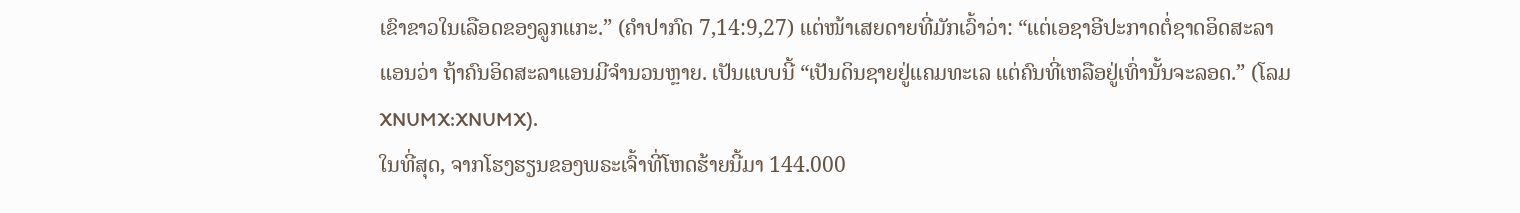ເຂົາຂາວໃນເລືອດຂອງລູກແກະ.” (ຄຳປາກົດ 7,14:9,27) ແຕ່ໜ້າເສຍດາຍທີ່ມັກເວົ້າວ່າ: “ແຕ່ເອຊາອີປະກາດຕໍ່ຊາດອິດສະລາແອນວ່າ ຖ້າຄົນອິດສະລາແອນມີຈຳນວນຫຼາຍ. ເປັນແບບນີ້ “ເປັນດິນຊາຍຢູ່ແຄມທະເລ ແຕ່ຄົນທີ່ເຫລືອຢູ່ເທົ່ານັ້ນຈະລອດ.” (ໂລມ XNUMX:XNUMX).
ໃນທີ່ສຸດ, ຈາກໂຮງຮຽນຂອງພຣະເຈົ້າທີ່ໂຫດຮ້າຍນີ້ມາ 144.000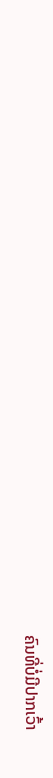ຄົນທີ່ບໍ່ມີປາກເວົ້າ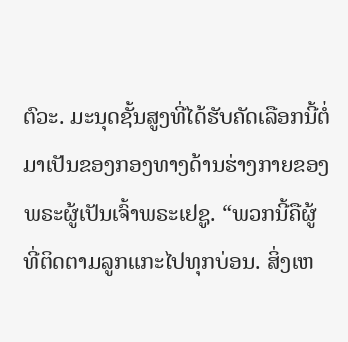ຕົວະ. ມະນຸດຊັ້ນສູງທີ່ໄດ້ຮັບຄັດເລືອກນີ້ຕໍ່ມາເປັນຂອງກອງທາງດ້ານຮ່າງກາຍຂອງພຣະຜູ້ເປັນເຈົ້າພຣະເຢຊູ. “ພວກນີ້ຄືຜູ້ທີ່ຕິດຕາມລູກແກະໄປທຸກບ່ອນ. ສິ່ງເຫ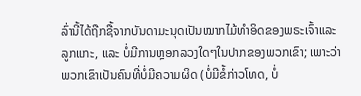ລົ່ານີ້ໄດ້ຖືກຊື້ຈາກບັນດາມະນຸດເປັນໝາກໄມ້ທຳອິດຂອງພຣະເຈົ້າແລະລູກແກະ, ແລະ ບໍ່ມີການຫຼອກລວງໃດໆໃນປາກຂອງພວກເຂົາ; ເພາະວ່າພວກເຂົາເປັນຄົນທີ່ບໍ່ມີຄວາມຜິດ (ບໍ່ມີຂໍ້ກ່າວໂທດ, ບໍ່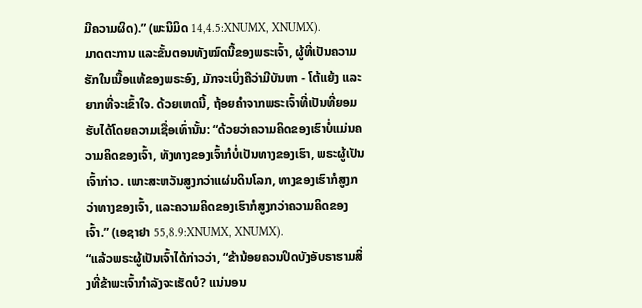ມີຄວາມຜິດ).” (ພະນິມິດ 14,4.5:XNUMX, XNUMX).
ມາດຕະການ ແລະຂັ້ນຕອນທັງໝົດນີ້ຂອງພຣະເຈົ້າ, ຜູ້ທີ່ເປັນຄວາມຮັກໃນເນື້ອແທ້ຂອງພຣະອົງ, ມັກຈະເບິ່ງຄືວ່າມີບັນຫາ - ໂຕ້ແຍ້ງ ແລະຍາກທີ່ຈະເຂົ້າໃຈ. ດ້ວຍເຫດນີ້, ຖ້ອຍຄຳຈາກພຣະເຈົ້າທີ່ເປັນທີ່ຍອມຮັບໄດ້ໂດຍຄວາມເຊື່ອເທົ່ານັ້ນ: “ດ້ວຍວ່າຄວາມຄິດຂອງເຮົາບໍ່ແມ່ນຄວາມຄິດຂອງເຈົ້າ, ທັງທາງຂອງເຈົ້າກໍບໍ່ເປັນທາງຂອງເຮົາ, ພຣະຜູ້ເປັນເຈົ້າກ່າວ. ເພາະສະຫວັນສູງກວ່າແຜ່ນດິນໂລກ, ທາງຂອງເຮົາກໍສູງກວ່າທາງຂອງເຈົ້າ, ແລະຄວາມຄິດຂອງເຮົາກໍສູງກວ່າຄວາມຄິດຂອງເຈົ້າ.” (ເອຊາຢາ 55,8.9:XNUMX, XNUMX).
“ແລ້ວພຣະຜູ້ເປັນເຈົ້າໄດ້ກ່າວວ່າ, “ຂ້ານ້ອຍຄວນປິດບັງອັບຣາຮາມສິ່ງທີ່ຂ້າພະເຈົ້າກຳລັງຈະເຮັດບໍ? ແນ່ນອນ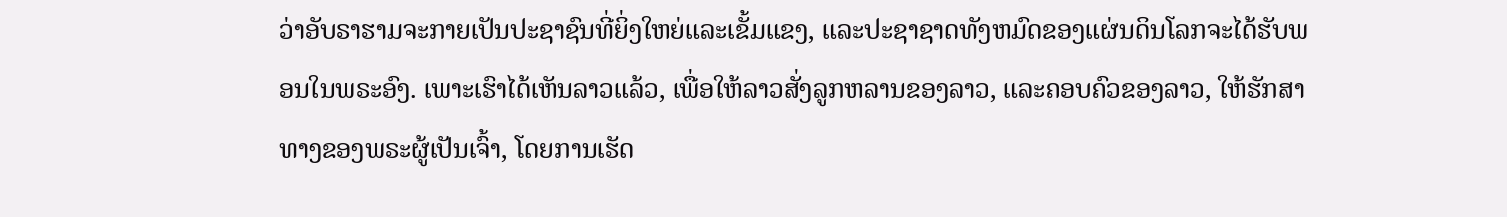ວ່າອັບຣາຮາມຈະກາຍເປັນປະຊາຊົນທີ່ຍິ່ງໃຫຍ່ແລະເຂັ້ມແຂງ, ແລະປະຊາຊາດທັງຫມົດຂອງແຜ່ນດິນໂລກຈະໄດ້ຮັບພອນໃນພຣະອົງ. ເພາະເຮົາໄດ້ເຫັນລາວແລ້ວ, ເພື່ອໃຫ້ລາວສັ່ງລູກຫລານຂອງລາວ, ແລະຄອບຄົວຂອງລາວ, ໃຫ້ຮັກສາທາງຂອງພຣະຜູ້ເປັນເຈົ້າ, ໂດຍການເຮັດ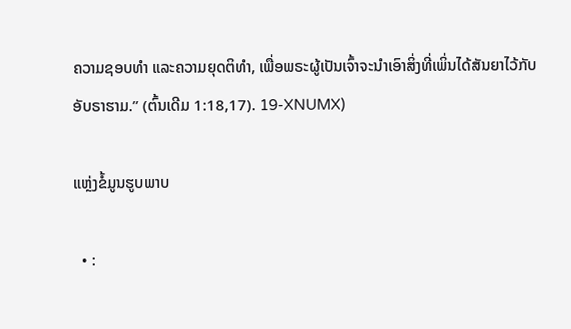ຄວາມຊອບທຳ ແລະຄວາມຍຸດຕິທຳ, ເພື່ອພຣະຜູ້ເປັນເຈົ້າຈະນຳເອົາສິ່ງທີ່ເພິ່ນໄດ້ສັນຍາໄວ້ກັບອັບຣາຮາມ.” (ຕົ້ນເດີມ 1:18,17). 19-XNUMX)

ແຫຼ່ງຂໍ້ມູນຮູບພາບ

  • :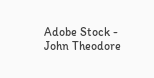Adobe Stock - John Theodore